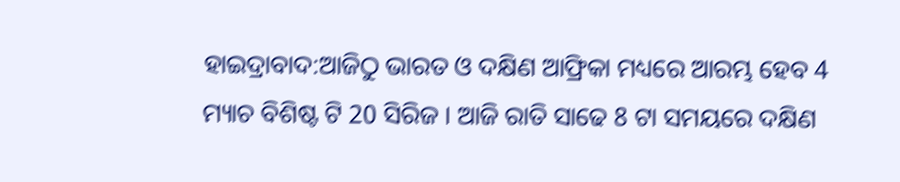ହାଇଦ୍ରାବାଦ:ଆଜିଠୁ ଭାରତ ଓ ଦକ୍ଷିଣ ଆଫ୍ରିକା ମଧ୍ୟରେ ଆରମ୍ଭ ହେବ 4 ମ୍ୟାଚ ବିଶିଷ୍ଟ ଟି 20 ସିରିଜ । ଆଜି ରାତି ସାଢେ 8 ଟା ସମୟରେ ଦକ୍ଷିଣ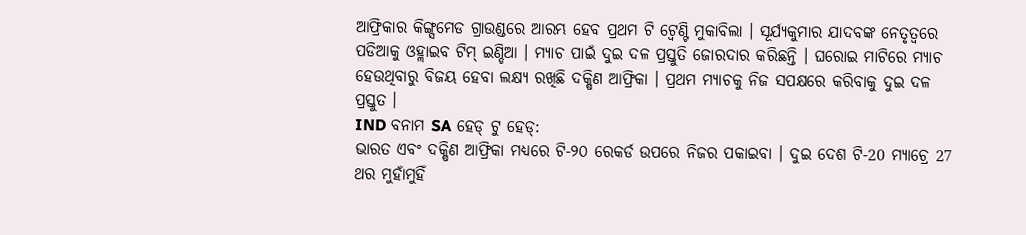ଆଫ୍ରିକାର କିଙ୍ଗ୍ସମେଡ ଗ୍ରାଉଣ୍ଡରେ ଆରମ୍ଭ ହେବ ପ୍ରଥମ ଟି ଟ୍ବେଣ୍ଟି ମୁକାବିଲା । ସୂର୍ଯ୍ୟକୁମାର ଯାଦବଙ୍କ ନେତୃତ୍ବରେ ପଡିଆକୁ ଓହ୍ଲାଇବ ଟିମ୍ ଇଣ୍ଡିଆ । ମ୍ୟାଚ ପାଇଁ ଦୁଇ ଦଳ ପ୍ରସ୍ତୁତି ଜୋରଦାର କରିଛନ୍ତି । ଘରୋଇ ମାଟିରେ ମ୍ୟାଚ ହେଉଥିବାରୁ ବିଜୟ ହେବା ଲକ୍ଷ୍ୟ ରଖିଛି ଦକ୍ଷିଣ ଆଫ୍ରିକା । ପ୍ରଥମ ମ୍ୟାଚକୁ ନିଜ ସପକ୍ଷରେ କରିବାକୁ ଦୁଇ ଦଳ ପ୍ରସ୍ତୁତ ।
IND ବନାମ SA ହେଡ୍ ଟୁ ହେଡ୍:
ଭାରତ ଏବଂ ଦକ୍ଷିଣ ଆଫ୍ରିକା ମଧ୍ୟରେ ଟି-୨୦ ରେକର୍ଡ ଉପରେ ନିଜର ପକାଇବା । ଦୁଇ ଦେଶ ଟି-20 ମ୍ୟାଚ୍ରେ 27 ଥର ମୁହାଁମୁହିଁ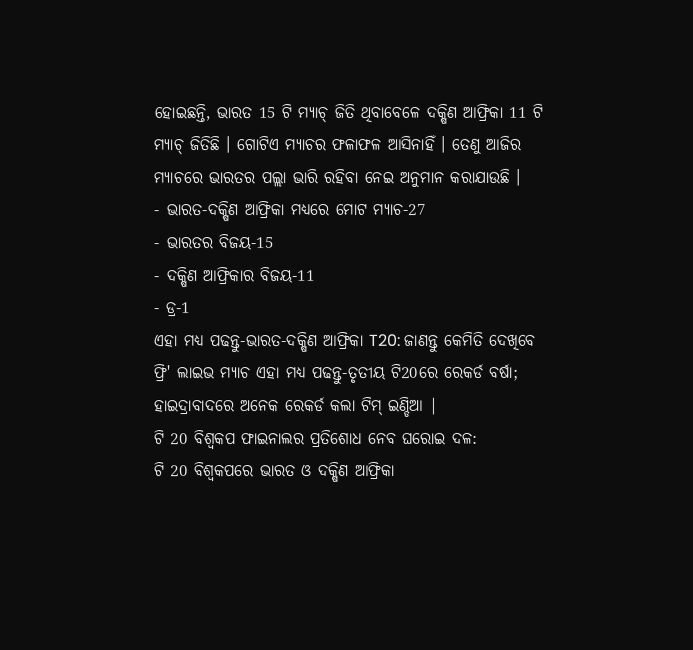ହୋଇଛନ୍ତି, ଭାରତ 15 ଟି ମ୍ୟାଚ୍ ଜିତି ଥିବାବେଳେ ଦକ୍ଷିଣ ଆଫ୍ରିକା 11 ଟି ମ୍ୟାଚ୍ ଜିତିଛି । ଗୋଟିଏ ମ୍ୟାଚର ଫଳାଫଳ ଆସିନାହିଁ । ତେଣୁ ଆଜିର ମ୍ୟାଚରେ ଭାରତର ପଲ୍ଲା ଭାରି ରହିବା ନେଇ ଅନୁମାନ କରାଯାଉଛି ।
- ଭାରତ-ଦକ୍ଷିଣ ଆଫ୍ରିକା ମଧ୍ୟରେ ମୋଟ ମ୍ୟାଚ-27
- ଭାରତର ବିଜୟ-15
- ଦକ୍ଷିଣ ଆଫ୍ରିକାର ବିଜୟ-11
- ଡ୍ର-1
ଏହା ମଧ୍ୟ ପଢନ୍ତୁ-ଭାରତ-ଦକ୍ଷିଣ ଆଫ୍ରିକା T20: ଜାଣନ୍ତୁ କେମିତି ଦେଖିବେ ଫ୍ରି' ଲାଇଭ ମ୍ୟାଚ ଏହା ମଧ୍ୟ ପଢନ୍ତୁ-ତୃତୀୟ ଟି20ରେ ରେକର୍ଡ ବର୍ଷା; ହାଇଦ୍ରାବାଦରେ ଅନେକ ରେକର୍ଡ କଲା ଟିମ୍ ଇଣ୍ଡିଆ |
ଟି 20 ବିଶ୍ବକପ ଫାଇନାଲର ପ୍ରତିଶୋଧ ନେବ ଘରୋଇ ଦଳ:
ଟି 20 ବିଶ୍ବକପରେ ଭାରତ ଓ ଦକ୍ଷିଣ ଆଫ୍ରିକା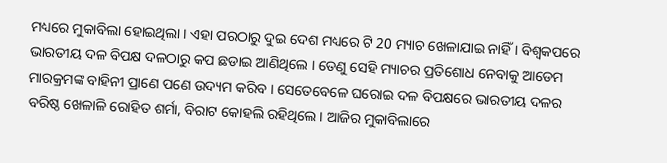ମଧ୍ୟରେ ମୁକାବିଲା ହୋଇଥିଲା । ଏହା ପରଠାରୁ ଦୁଇ ଦେଶ ମଧ୍ୟରେ ଟି 20 ମ୍ୟାଚ ଖେଳାଯାଇ ନାହିଁ । ବିଶ୍ବକପରେ ଭାରତୀୟ ଦଳ ବିପକ୍ଷ ଦଳଠାରୁ କପ ଛଡାଇ ଆଣିଥିଲେ । ତେଣୁ ସେହି ମ୍ୟାଚର ପ୍ରତିଶୋଧ ନେବାକୁ ଆଡେମ ମାରକ୍ରମଙ୍କ ବାହିନୀ ପ୍ରାଣେ ପଣେ ଉଦ୍ୟମ କରିବ । ସେତେବେଳେ ଘରୋଇ ଦଳ ବିପକ୍ଷରେ ଭାରତୀୟ ଦଳର ବରିଷ୍ଠ ଖେଳାଳି ରୋହିତ ଶର୍ମା, ବିରାଟ କୋହଲି ରହିଥିଲେ । ଆଜିର ମୁକାବିଲାରେ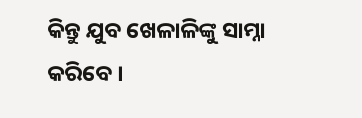କିନ୍ତୁ ଯୁବ ଖେଳାଳିଙ୍କୁ ସାମ୍ନା କରିବେ ।